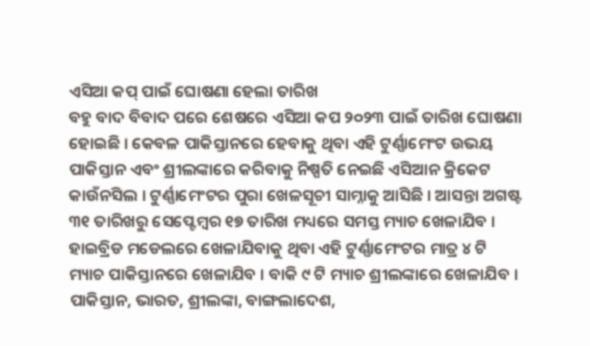ଏସିଆ କପ୍ ପାଇଁ ଘୋଷଣା ହେଲା ତାରିଖ
ବହୁ ବାଦ ବିବାଦ ପରେ ଶେଷରେ ଏସିଆ କପ ୨୦୨୩ ପାଇଁ ତାରିଖ ଘୋଷଣା ହୋଇଛି । କେବଳ ପାକିସ୍ତାନରେ ହେବାକୁ ଥିବା ଏହି ଟୁର୍ଣ୍ଣାମେଂଟ ଉଭୟ ପାକିସ୍ତାନ ଏବଂ ଶ୍ରୀଲଙ୍କାରେ କରିବାକୁ ନିଷ୍ପତି ନେଇଛି ଏସିଆନ କ୍ରିକେଟ କାଉଁନସିଲ । ଟୁର୍ଣ୍ଣାମେଂଟର ପୁରା ଖେଳସୂଚୀ ସାମ୍ନାକୁ ଆସିଛି । ଆସନ୍ତା ଅଗଷ୍ଟ ୩୧ ତାରିଖରୁ ସେପ୍ଟେମ୍ବର ୧୭ ତାରିଖ ମଧ୍ୟରେ ସମସ୍ତ ମ୍ୟାଚ ଖେଳାଯିବ । ହାଇବ୍ରିଡ ମଡେଲରେ ଖେଳାଯିବାକୁ ଥିବା ଏହି ଟୁର୍ଣ୍ଣାମେଂଟର ମାତ୍ର ୪ ଟି ମ୍ୟାଚ ପାକିସ୍ତାନରେ ଖେଳାଯିବ । ବାକି ୯ ଟି ମ୍ୟାଚ ଶ୍ରୀଲଙ୍କାରେ ଖେଳାଯିବ । ପାକିସ୍ତାନ, ଭାରତ, ଶ୍ରୀଲଙ୍କା, ବାଙ୍ଗଲାଦେଶ,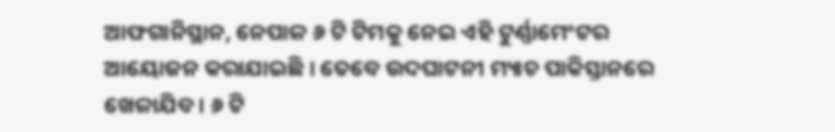ଆଫଗାନିସ୍ଥାନ, ନେପାଳ ୬ ଟି ଟିମକୁ ନେଇ ଏହି ଟୁର୍ଣ୍ଣାମେଂଟର ଆୟୋଜନ କରାଯାଇଛି । ତେବେ ଉଦଘାଟନୀ ମ୍ୟାଚ ପାକିସ୍ତାନରେ ଖେଳାଯିବ । ୬ ଟି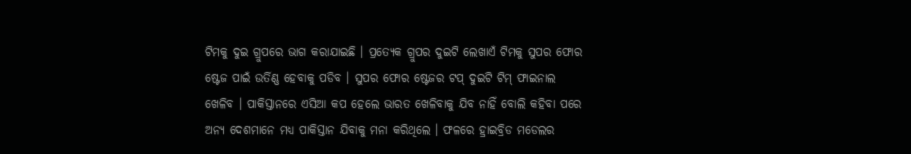ଟିମକୁ ଦୁଇ ଗ୍ରୁପରେ ଭାଗ କରାଯାଇଛି । ପ୍ରତ୍ୟେକ ଗ୍ରୁପର ଦୁଇଟି ଲେଖାଏଁ ଟିମକୁ ସୁପର ଫୋର ଷ୍ଟେଜ ପାଇଁ ଉର୍ତିଣ୍ଣ ହେବାକୁ ପଡିବ । ସୁପର ଫୋର ଷ୍ଟେଜର ଟପ୍ ଦୁଇଟି ଟିମ୍ ଫାଇନାଲ ଖେଳିବ । ପାକିସ୍ତାନରେ ଏସିଆ କପ ହେଲେ ଭାରତ ଖେଳିବାକୁ ଯିବ ନାହିଁ ବୋଲି କହିବା ପରେ ଅନ୍ୟ ଦେଶମାନେ ମଧ୍ୟ ପାକିସ୍ତାନ ଯିବାକୁ ମନା କରିଥିଲେ । ଫଳରେ ହ୍ରାଇବ୍ରିଡ ମଡେଲର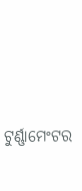ଟୁର୍ଣ୍ଣାମେଂଟର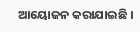ଆୟୋଜନ କରାଯାଇଛି ।